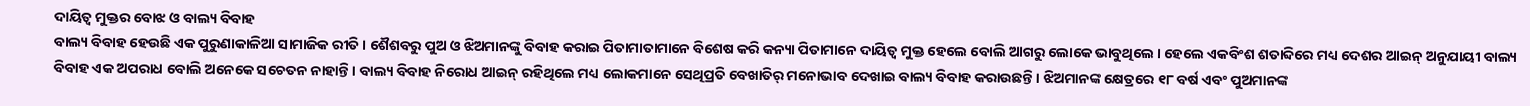ଦାୟିତ୍ୱ ମୁକ୍ତର ବୋଝ ଓ ବାଲ୍ୟ ବିବାହ
ବାଲ୍ୟ ବିବାହ ହେଉଛି ଏକ ପୁରୁଣାକାଳିଆ ସାମାଜିକ ରୀତି । ଶୈଶବରୁ ପୁଅ ଓ ଝିଅମାନଙ୍କୁ ବିବାହ କରାଇ ପିତାମାତାମାନେ ବିଶେଷ କରି କନ୍ୟା ପିତାମାନେ ଦାୟିତ୍ୱ ମୁକ୍ତ ହେଲେ ବୋଲି ଆଗରୁ ଲୋକେ ଭାବୁଥିଲେ । ହେଲେ ଏକବିଂଶ ଶତାବ୍ଦିରେ ମଧ୍ୟ ଦେଶର ଆଇନ୍ ଅନୁଯାୟୀ ବାଲ୍ୟ ବିବାହ ଏକ ଅପରାଧ ବୋଲି ଅନେକେ ସଚେତନ ନାହାନ୍ତି । ବାଲ୍ୟ ବିବାହ ନିରୋଧ ଆଇନ୍ ରହିଥିଲେ ମଧ୍ୟ ଲୋକମାନେ ସେଥିପ୍ରତି ବେଖାତିର୍ ମନୋଭାବ ଦେଖାଇ ବାଲ୍ୟ ବିବାହ କରାଉଛନ୍ତି । ଝିଅମାନଙ୍କ କ୍ଷେତ୍ରରେ ୧୮ ବର୍ଷ ଏବଂ ପୁଅମାନଙ୍କ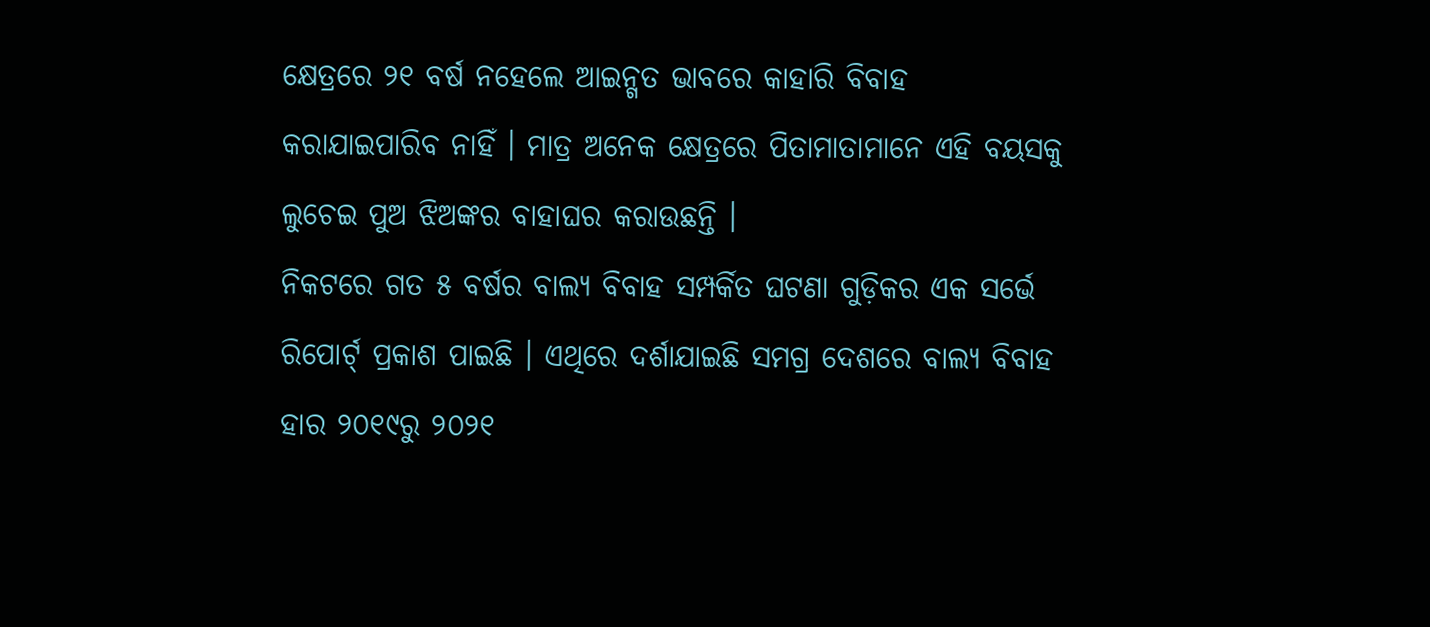କ୍ଷେତ୍ରରେ ୨୧ ବର୍ଷ ନହେଲେ ଆଇନ୍ଗତ ଭାବରେ କାହାରି ବିବାହ କରାଯାଇପାରିବ ନାହିଁ । ମାତ୍ର ଅନେକ କ୍ଷେତ୍ରରେ ପିତାମାତାମାନେ ଏହି ବୟସକୁ ଲୁଚେଇ ପୁଅ ଝିଅଙ୍କର ବାହାଘର କରାଉଛନ୍ତି ।
ନିକଟରେ ଗତ ୫ ବର୍ଷର ବାଲ୍ୟ ବିବାହ ସମ୍ପର୍କିତ ଘଟଣା ଗୁଡ଼ିକର ଏକ ସର୍ଭେ ରିପୋର୍ଟ୍ ପ୍ରକାଶ ପାଇଛି । ଏଥିରେ ଦର୍ଶାଯାଇଛି ସମଗ୍ର ଦେଶରେ ବାଲ୍ୟ ବିବାହ ହାର ୨୦୧୯ରୁ ୨୦୨୧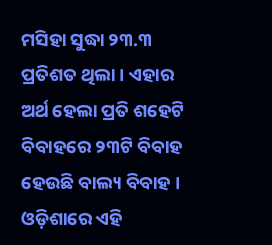ମସିହା ସୁଦ୍ଧା ୨୩.୩ ପ୍ରତିଶତ ଥିଲା । ଏହାର ଅର୍ଥ ହେଲା ପ୍ରତି ଶହେଟି ବିବାହରେ ୨୩ଟି ବିବାହ ହେଉଛି ବାଲ୍ୟ ବିବାହ । ଓଡ଼ିଶାରେ ଏହି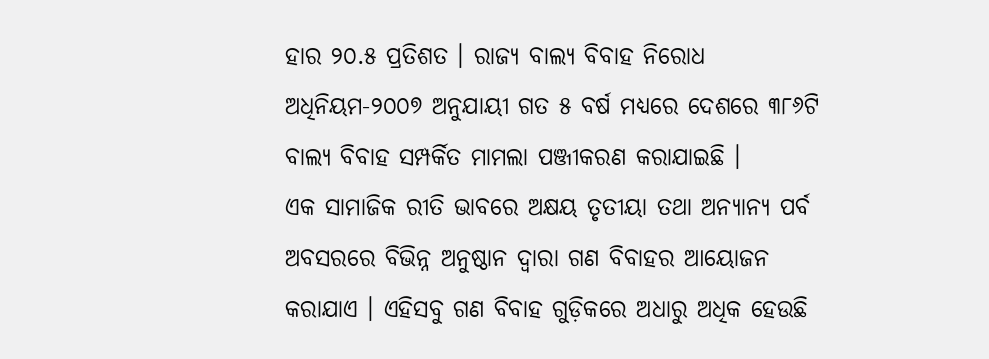ହାର ୨୦.୫ ପ୍ରତିଶତ । ରାଜ୍ୟ ବାଲ୍ୟ ବିବାହ ନିରୋଧ ଅଧିନିୟମ-୨୦୦୭ ଅନୁଯାୟୀ ଗତ ୫ ବର୍ଷ ମଧ୍ୟରେ ଦେଶରେ ୩୮୬ଟି ବାଲ୍ୟ ବିବାହ ସମ୍ପର୍କିତ ମାମଲା ପଞ୍ଜୀକରଣ କରାଯାଇଛି ।
ଏକ ସାମାଜିକ ରୀତି ଭାବରେ ଅକ୍ଷୟ ତୃତୀୟା ତଥା ଅନ୍ୟାନ୍ୟ ପର୍ବ ଅବସରରେ ବିଭିନ୍ନ ଅନୁଷ୍ଠାନ ଦ୍ୱାରା ଗଣ ବିବାହର ଆୟୋଜନ କରାଯାଏ । ଏହିସବୁ ଗଣ ବିବାହ ଗୁଡ଼ିକରେ ଅଧାରୁ ଅଧିକ ହେଉଛି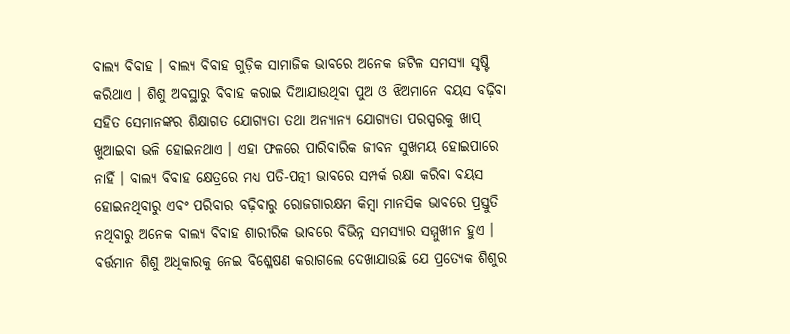ବାଲ୍ୟ ବିବାହ । ବାଲ୍ୟ ବିବାହ ଗୁଡ଼ିକ ସାମାଜିକ ଭାବରେ ଅନେକ ଜଟିଳ ସମସ୍ୟା ସୃଷ୍ଟି କରିଥାଏ । ଶିଶୁ ଅବସ୍ଥାରୁ ବିବାହ କରାଇ ଦିଆଯାଉଥିବା ପୁଅ ଓ ଝିଅମାନେ ବୟସ ବଢ଼ିବା ସହିତ ସେମାନଙ୍କର ଶିକ୍ଷାଗତ ଯୋଗ୍ୟତା ତଥା ଅନ୍ୟାନ୍ୟ ଯୋଗ୍ୟତା ପରସ୍ପରକୁ ଖାପ୍ ଖୁଆଇବା ଭଳି ହୋଇନଥାଏ । ଏହା ଫଳରେ ପାରିବାରିକ ଜୀବନ ସୁଖମୟ ହୋଇପାରେ ନାହିଁ । ବାଲ୍ୟ ବିବାହ କ୍ଷେତ୍ରରେ ମଧ୍ୟ ପତି-ପତ୍ନୀ ଭାବରେ ସମ୍ପର୍କ ରକ୍ଷା କରିବା ବୟସ ହୋଇନଥିବାରୁ ଏବଂ ପରିବାର ବଢ଼ିବାରୁ ରୋଜଗାରକ୍ଷମ କିମ୍ବା ମାନସିକ ଭାବରେ ପ୍ରସ୍ତୁତି ନଥିବାରୁ ଅନେକ ବାଲ୍ୟ ବିବାହ ଶାରୀରିକ ଭାବରେ ବିଭିନ୍ନ ସମସ୍ୟାର ସମ୍ମୁଖୀନ ହୁଏ । ବର୍ତ୍ତମାନ ଶିଶୁ ଅଧିକାରକୁ ନେଇ ବିଶ୍ଳେଷଣ କରାଗଲେ ଦେଖାଯାଉଛି ଯେ ପ୍ରତ୍ୟେକ ଶିଶୁର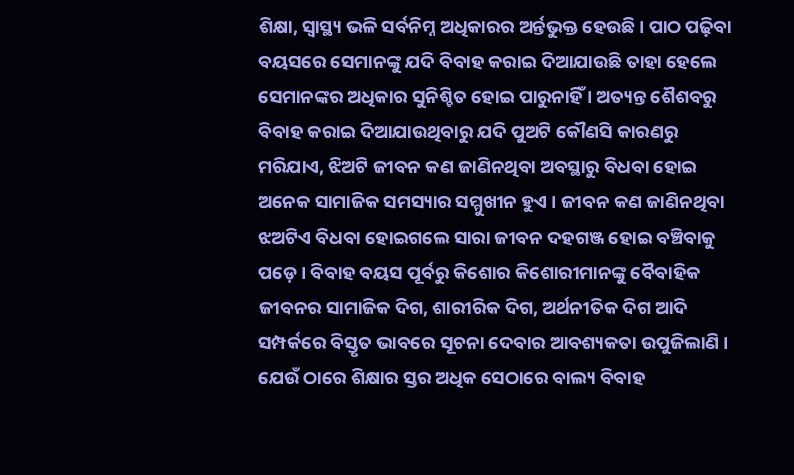ଶିକ୍ଷା, ସ୍ୱାସ୍ଥ୍ୟ ଭଳି ସର୍ବନିମ୍ନ ଅଧିକାରର ଅର୍ନ୍ତଭୁକ୍ତ ହେଉଛି । ପାଠ ପଢ଼ିବା ବୟସରେ ସେମାନଙ୍କୁ ଯଦି ବିବାହ କରାଇ ଦିଆଯାଉଛି ତାହା ହେଲେ ସେମାନଙ୍କର ଅଧିକାର ସୁନିଶ୍ଚିତ ହୋଇ ପାରୁନାହିଁ । ଅତ୍ୟନ୍ତ ଶୈଶବରୁ ବିବାହ କରାଇ ଦିଆଯାଉଥିବାରୁ ଯଦି ପୁଅଟି କୌଣସି କାରଣରୁ ମରିଯାଏ, ଝିଅଟି ଜୀବନ କଣ ଜାଣିନଥିବା ଅବସ୍ଥାରୁ ବିଧବା ହୋଇ ଅନେକ ସାମାଜିକ ସମସ୍ୟାର ସମ୍ମୁଖୀନ ହୁଏ । ଜୀବନ କଣ ଜାଣିନଥିବା ଝଅଟିଏ ବିଧବା ହୋଇଗଲେ ସାରା ଜୀବନ ଦହଗଞ୍ଜ ହୋଇ ବଞ୍ଚିବାକୁ ପଡ଼େ । ବିବାହ ବୟସ ପୂର୍ବରୁ କିଶୋର କିଶୋରୀମାନଙ୍କୁ ବୈବାହିକ ଜୀବନର ସାମାଜିକ ଦିଗ, ଶାରୀରିକ ଦିଗ, ଅର୍ଥନୀତିକ ଦିଗ ଆଦି ସମ୍ପର୍କରେ ବିସ୍ତୃତ ଭାବରେ ସୂଚନା ଦେବାର ଆବଶ୍ୟକତା ଉପୁଜିଲାଣି । ଯେଉଁ ଠାରେ ଶିକ୍ଷାର ସ୍ତର ଅଧିକ ସେଠାରେ ବାଲ୍ୟ ବିବାହ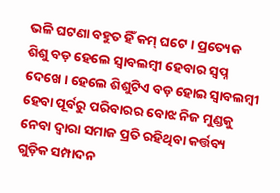ଭଳି ଘଟଣା ବହୁତ ହିଁ କମ୍ ଘଟେ । ପ୍ରତ୍ୟେକ ଶିଶୁ ବଡ଼ ହେଲେ ସ୍ୱାବଲମ୍ବୀ ହେବାର ସ୍ୱପ୍ନ ଦେଖେ । ହେଲେ ଶିଶୁଟିଏ ବଡ଼ ହୋଇ ସ୍ୱାବଲମ୍ବୀ ହେବା ପୂର୍ବରୁ ପରିବାରର ବୋଝ ନିଜ ମୁଣ୍ଡକୁ ନେବା ଦ୍ୱାରା ସମାଜ ପ୍ରତି ରହିଥିବା କର୍ତ୍ତବ୍ୟ ଗୁଡ଼ିକ ସମ୍ପାଦନ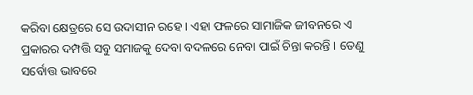କରିବା କ୍ଷେତ୍ରରେ ସେ ଉଦାସୀନ ରହେ । ଏହା ଫଳରେ ସାମାଜିକ ଜୀବନରେ ଏ ପ୍ରକାରର ଦମ୍ପତ୍ତି ସବୁ ସମାଜକୁ ଦେବା ବଦଳରେ ନେବା ପାଇଁ ଚିନ୍ତା କରନ୍ତି । ତେଣୁ ସର୍ବୋତ୍ତ ଭାବରେ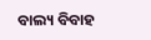ବାଲ୍ୟ ବିବାହ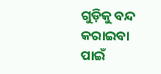ଗୁଡ଼ିକୁ ବନ୍ଦ କରାଇବା ପାଇଁ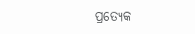ପ୍ରତ୍ୟେକ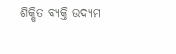ଶିକ୍ଷିତ ବ୍ୟକ୍ତି ଉଦ୍ୟମ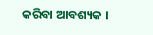କରିବା ଆବଶ୍ୟକ ।